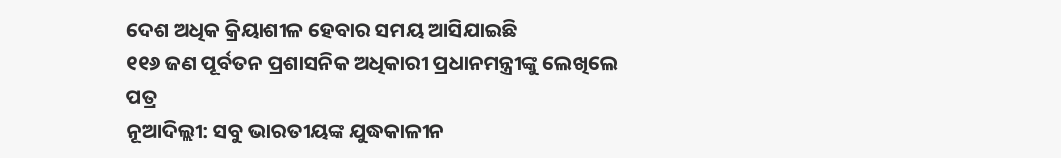ଦେଶ ଅଧିକ କ୍ରିୟାଶୀଳ ହେବାର ସମୟ ଆସିଯାଇଛି
୧୧୬ ଜଣ ପୂର୍ବତନ ପ୍ରଶାସନିକ ଅଧିକାରୀ ପ୍ରଧାନମନ୍ତ୍ରୀଙ୍କୁ ଲେଖିଲେ ପତ୍ର
ନୂଆଦିଲ୍ଲୀ: ସବୁ ଭାରତୀୟଙ୍କ ଯୁଦ୍ଧକାଳୀନ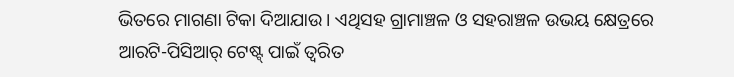ଭିତରେ ମାଗଣା ଟିକା ଦିଆଯାଉ । ଏଥିସହ ଗ୍ରାମାଞ୍ଚଳ ଓ ସହରାଞ୍ଚଳ ଉଭୟ କ୍ଷେତ୍ରରେ ଆରଟି-ପିସିଆର୍ ଟେଷ୍ଟ୍ ପାଇଁ ତ୍ୱରିତ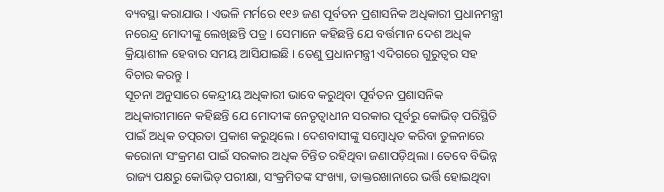ବ୍ୟବସ୍ଥା କରାଯାଉ । ଏଭଳି ମର୍ମରେ ୧୧୬ ଜଣ ପୂର୍ବତନ ପ୍ରଶାସନିକ ଅଧିକାରୀ ପ୍ରଧାନମନ୍ତ୍ରୀ ନରେନ୍ଦ୍ର ମୋଦୀଙ୍କୁ ଲେଖିଛନ୍ତି ପତ୍ର । ସେମାନେ କହିଛନ୍ତି ଯେ ବର୍ତ୍ତମାନ ଦେଶ ଅଧିକ କ୍ରିୟାଶୀଳ ହେବାର ସମୟ ଆସିଯାଇଛି । ତେଣୁ ପ୍ରଧାନମନ୍ତ୍ରୀ ଏଦିଗରେ ଗୁରୁତ୍ୱର ସହ ବିଚାର କରନ୍ତୁ ।
ସୂଚନା ଅନୁସାରେ କେନ୍ଦ୍ରୀୟ ଅଧିକାରୀ ଭାବେ କରୁଥିବା ପୂର୍ବତନ ପ୍ରଶାସନିକ ଅଧିକାରୀମାନେ କହିଛନ୍ତି ଯେ ମୋଦୀଙ୍କ ନେତୃତ୍ୱାଧୀନ ସରକାର ପୂର୍ବରୁ କୋଭିଡ୍ ପରିସ୍ଥିତି ପାଇଁ ଅଧିକ ତତ୍ପରତା ପ୍ରକାଶ କରୁଥିଲେ । ଦେଶବାସୀଙ୍କୁ ସମ୍ବୋଧିତ କରିବା ତୁଳନାରେ କରୋନା ସଂକ୍ରମଣ ପାଇଁ ସରକାର ଅଧିକ ଚିନ୍ତିତ ରହିଥିବା ଜଣାପଡ଼ିଥିଲା । ତେବେ ବିଭିନ୍ନ ରାଜ୍ୟ ପକ୍ଷରୁ କୋଭିଡ୍ ପରୀକ୍ଷା, ସଂକ୍ରମିତଙ୍କ ସଂଖ୍ୟା, ଡାକ୍ତରଖାନାରେ ଭର୍ତ୍ତି ହୋଇଥିବା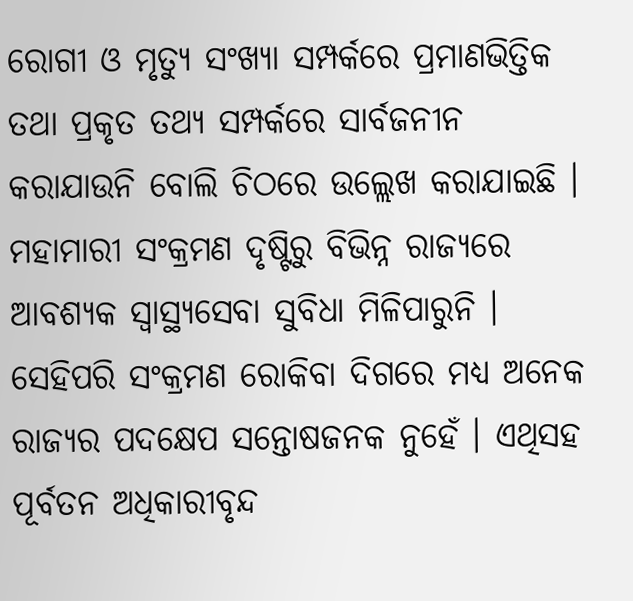ରୋଗୀ ଓ ମୃତ୍ୟୁ ସଂଖ୍ୟା ସମ୍ପର୍କରେ ପ୍ରମାଣଭିତ୍ତିକ ତଥା ପ୍ରକୃତ ତଥ୍ୟ ସମ୍ପର୍କରେ ସାର୍ବଜନୀନ କରାଯାଉନି ବୋଲି ଚିଠରେ ଉଲ୍ଲେଖ କରାଯାଇଛି । ମହାମାରୀ ସଂକ୍ରମଣ ଦୃଷ୍ଟିରୁ ବିଭିନ୍ନ ରାଜ୍ୟରେ ଆବଶ୍ୟକ ସ୍ୱାସ୍ଥ୍ୟସେବା ସୁବିଧା ମିଳିପାରୁନି । ସେହିପରି ସଂକ୍ରମଣ ରୋକିବା ଦିଗରେ ମଧ୍ୟ ଅନେକ ରାଜ୍ୟର ପଦକ୍ଷେପ ସନ୍ତୋଷଜନକ ନୁହେଁ । ଏଥିସହ ପୂର୍ବତନ ଅଧିକାରୀବୃନ୍ଦ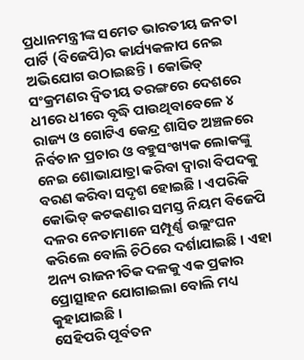ପ୍ରଧାନମନ୍ତ୍ରୀଙ୍କ ସମେତ ଭାରତୀୟ ଜନତା ପାର୍ଟି (ବିଜେପି)ର କାର୍ଯ୍ୟକଳାପ ନେଇ ଅଭିଯୋଗ ଉଠାଇଛନ୍ତି । କୋଭିଡ୍ ସଂକ୍ରମଣର ଦ୍ୱିତୀୟ ତରଙ୍ଗରେ ଦେଶରେ ଧୀରେ ଧୀରେ ବୃଦ୍ଧି ପାଉଥିବାବେଳେ ୪ ରାଜ୍ୟ ଓ ଗୋଟିଏ କେନ୍ଦ୍ର ଶାସିତ ଅଞ୍ଚଳରେ ନିର୍ବଚାନ ପ୍ରଚାର ଓ ବହୁସଂଖ୍ୟକ ଲୋକଙ୍କୁ ନେଇ ଶୋଭାଯାତ୍ରା କରିବା ଦ୍ୱାରା ବିପଦକୁ ବରଣ କରିବା ସଦୃଶ ହୋଇଛି । ଏପରିକି କୋଭିଡ୍ କଟକଣାର ସମସ୍ତ ନିୟମ ବିଜେପି ଦଳର ନେତାମାନେ ସମ୍ପୂର୍ଣ୍ଣ ଉଲ୍ଲଂଘନ କରିଲେ ବୋଲି ଚିଠିରେ ଦର୍ଶାଯାଇଛି । ଏହା ଅନ୍ୟ ରାଜନୀତିକ ଦଳକୁ ଏକ ପ୍ରକାର ପ୍ରୋତ୍ସାହନ ଯୋଗାଇଲା ବୋଲି ମଧ୍ୟ କୁହାଯାଇଛି ।
ସେହିପରି ପୂର୍ବତନ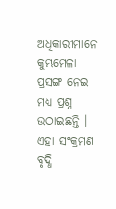ଅଧିକାରୀମାନେ କୁମ୍ଭମେଳା ପ୍ରସଙ୍ଗ ନେଇ ମଧ୍ୟ ପ୍ରଶ୍ନ ଉଠାଇଛନ୍ତି । ଏହା ସଂକ୍ରମଣ ବୃଦ୍ଧି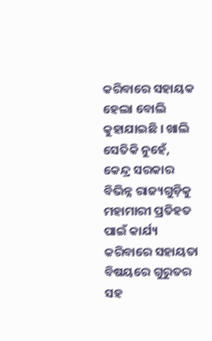କରିବାରେ ସହାୟକ ହେଲା ବୋଲି କୁହାଯାଇଛି । ଖାଲି ସେତିକି ନୁହେଁ, କେନ୍ଦ୍ର ସରକାର ବିଭିନ୍ନ ରାଜ୍ୟଗୁଡ଼ିକୁ ମହାମାରୀ ପ୍ରତିହତ ପାଇଁ କାର୍ଯ୍ୟ କରିବାରେ ସହାୟତା ବିଷୟରେ ଗୁରୁତର ସହ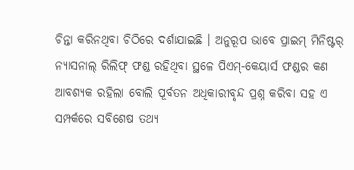ଚିନ୍ତା କରିନଥିବା ଚିଠିରେ ଦର୍ଶାଯାଇଛି । ଅନୁରୂପ ଭାବେ ପ୍ରାଇମ୍ ମିନିଷ୍ଟର୍ ନ୍ୟାସନାଲ୍ ରିଲିଫ୍ ଫଣ୍ଡ ରହିଥିବା ସ୍ଥଳେ ପିଏମ୍-କେୟାର୍ସ ଫଣ୍ଡର କଣ ଆବଶ୍ୟକ ରହିଲା ବୋଲି ପୂର୍ବତନ ଅଧିକାରୀବୃନ୍ଦ ପ୍ରଶ୍ନ କରିବା ସହ ଏ ସମ୍ପର୍କରେ ସବିଶେଷ ତଥ୍ୟ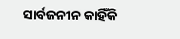ସାର୍ବଜନୀନ କାହିଁକି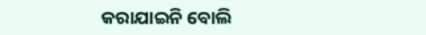କରାଯାଇନି ବୋଲି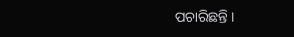ପଚାରିଛନ୍ତି ।